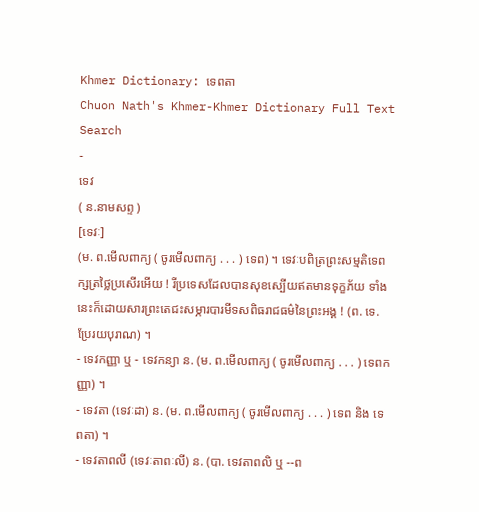Khmer Dictionary: ទេពតា
Chuon Nath's Khmer-Khmer Dictionary Full Text Search
-
ទេវ
( ន.នាមសព្ទ )
[ទេវៈ]
(ម. ព.មើលពាក្យ ( ចូរមើលពាក្យ . . . ) ទេព) ។ ទេវៈបពិត្រព្រះសម្មតិទេពក្សត្រថ្លៃប្រសើរអើយ ! រីប្រទេសដែលបានសុខស្បើយឥតមានទុក្ខភ័យ ទាំងនេះក៏ដោយសារព្រះតេជះសម្ភារបារមីទសពិធរាជធម៌នៃព្រះអង្គ ! (ព. ទេ. ប្រែរយបុរាណ) ។
- ទេវកញ្ញា ឬ - ទេវកន្យា ន. (ម. ព.មើលពាក្យ ( ចូរមើលពាក្យ . . . ) ទេពកញ្ញា) ។
- ទេវតា (ទេវៈដា) ន. (ម. ព.មើលពាក្យ ( ចូរមើលពាក្យ . . . ) ទេព និង ទេពតា) ។
- ទេវតាពលី (ទេវៈតាពៈលី) ន. (បា. ទេវតាពលិ ឬ --ព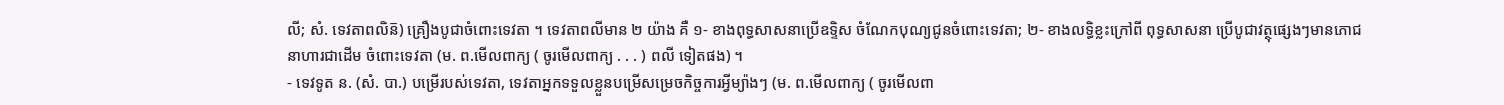លី; សំ. ទេវតាពលិន៑) គ្រឿងបូជាចំពោះទេវតា ។ ទេវតាពលីមាន ២ យ៉ាង គឺ ១- ខាងពុទ្ធសាសនាប្រើឧទ្ទិស ចំណែកបុណ្យជូនចំពោះទេវតា; ២- ខាងលទ្ធិខ្លះក្រៅពី ពុទ្ធសាសនា ប្រើបូជាវត្ថុផ្សេងៗមានភោជនាហារជាដើម ចំពោះទេវតា (ម. ព.មើលពាក្យ ( ចូរមើលពាក្យ . . . ) ពលី ទៀតផង) ។
- ទេវទូត ន. (សំ. បា.) បម្រើរបស់ទេវតា, ទេវតាអ្នកទទួលខ្លួនបម្រើសម្រេចកិច្ចការអ្វីម្យ៉ាងៗ (ម. ព.មើលពាក្យ ( ចូរមើលពា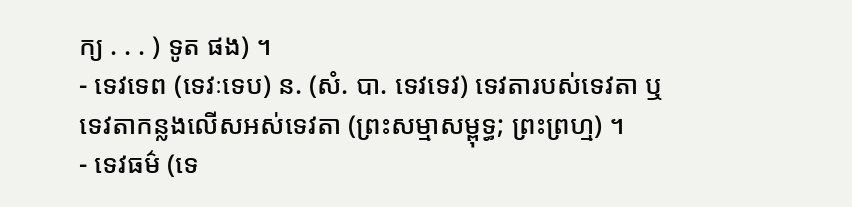ក្យ . . . ) ទូត ផង) ។
- ទេវទេព (ទេវៈទេប) ន. (សំ. បា. ទេវទេវ) ទេវតារបស់ទេវតា ឬទេវតាកន្លងលើសអស់ទេវតា (ព្រះសម្មាសម្ពុទ្ធ; ព្រះព្រហ្ម) ។
- ទេវធម៌ (ទេ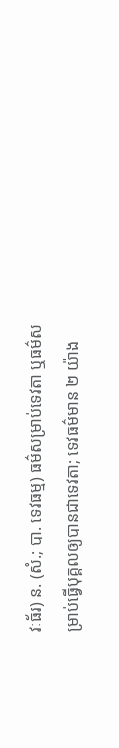វៈធ័រ) ន. (សំ.; បា. ទេវធម្ម) ធម៌សម្រាប់ទេវតា ឬធម៌សម្រាប់ធ្វើបុគ្គលឲ្យបានជាទេវតា; ទេវធម៌មាន ២ យ៉ាង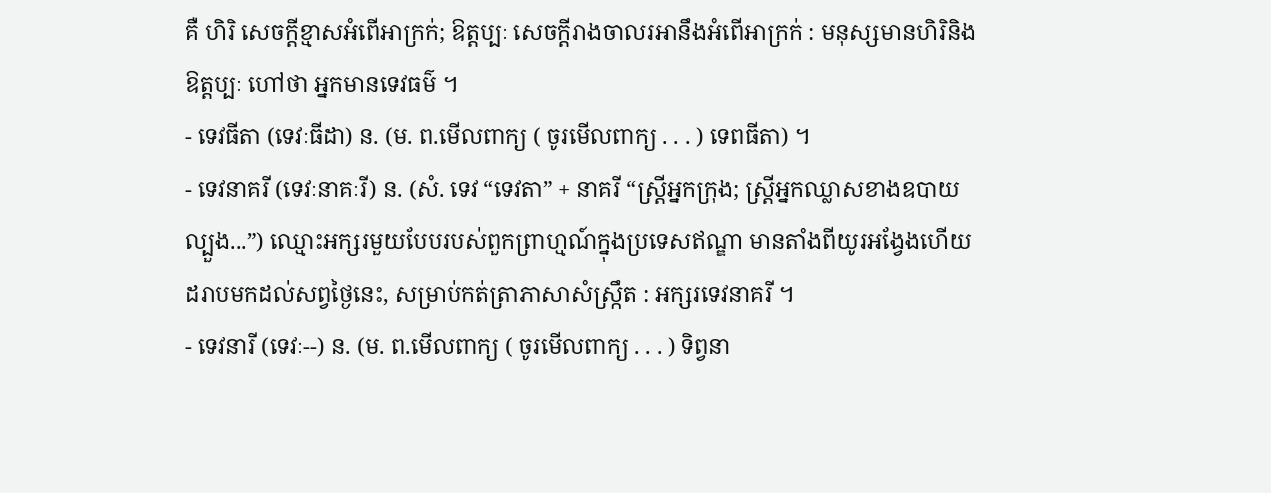គឺ ហិរិ សេចក្ដីខ្មាសអំពើអាក្រក់; ឱត្តប្បៈ សេចក្ដីរាងចាលរអានឹងអំពើអាក្រក់ : មនុស្សមានហិរិនិងឱត្តប្បៈ ហៅថា អ្នកមានទេវធម៌ ។
- ទេវធីតា (ទេវៈធីដា) ន. (ម. ព.មើលពាក្យ ( ចូរមើលពាក្យ . . . ) ទេពធីតា) ។
- ទេវនាគរី (ទេវៈនាគៈរី) ន. (សំ. ទេវ “ទេវតា” + នាគរី “ស្ត្រីអ្នកក្រុង; ស្រ្តីអ្នកឈ្លាសខាងឧបាយល្បួង...”) ឈ្មោះអក្សរមួយបែបរបស់ពួកព្រាហ្មណ៍ក្នុងប្រទេសឥណ្ឌា មានតាំងពីយូរអង្វែងហើយដរាបមកដល់សព្វថ្ងៃនេះ, សម្រាប់កត់ត្រាភាសាសំស្ក្រឹត : អក្សរទេវនាគរី ។
- ទេវនារី (ទេវៈ--) ន. (ម. ព.មើលពាក្យ ( ចូរមើលពាក្យ . . . ) ទិព្វនា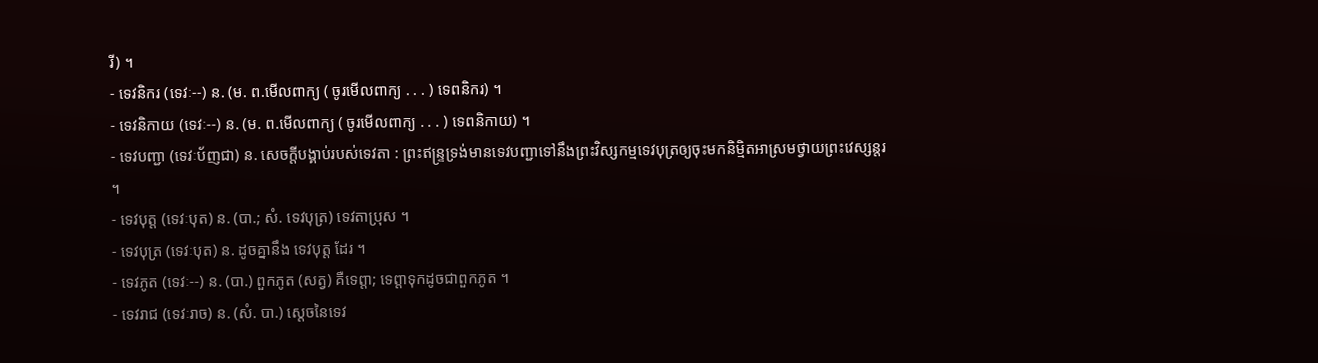រី) ។
- ទេវនិករ (ទេវៈ--) ន. (ម. ព.មើលពាក្យ ( ចូរមើលពាក្យ . . . ) ទេពនិករ) ។
- ទេវនិកាយ (ទេវៈ--) ន. (ម. ព.មើលពាក្យ ( ចូរមើលពាក្យ . . . ) ទេពនិកាយ) ។
- ទេវបញ្ជា (ទេវៈប័ញជា) ន. សេចក្ដីបង្គាប់របស់ទេវតា : ព្រះឥន្ទ្រទ្រង់មានទេវបញ្ជាទៅនឹងព្រះវិស្សកម្មទេវបុត្រឲ្យចុះមកនិម្មិតអាស្រមថ្វាយព្រះវេស្សន្តរ ។
- ទេវបុត្ត (ទេវៈបុត) ន. (បា.; សំ. ទេវបុត្រ) ទេវតាប្រុស ។
- ទេវបុត្រ (ទេវៈបុត) ន. ដូចគ្នានឹង ទេវបុត្ត ដែរ ។
- ទេវភូត (ទេវៈ--) ន. (បា.) ពួកភូត (សត្វ) គឺទេព្តា; ទេព្តាទុកដូចជាពួកភូត ។
- ទេវរាជ (ទេវៈរាច) ន. (សំ. បា.) ស្ដេចនៃទេវ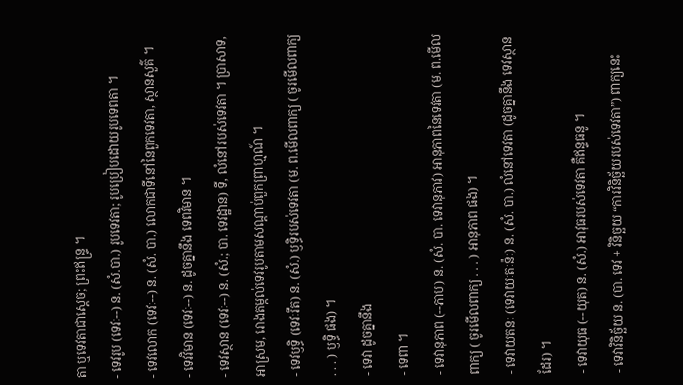តា ឬទេវតាជាស្ដេច; ព្រះឥន្រ្ទ ។
- ទេវរូប (ទេវៈ--) ន. (សំ.បា.) រូបទេវតា; រូបប្រៀបដោយរូបទេពតា ។
- ទេវលោក (ទេវៈ--) ន. (សំ. បា.) លោកជាទីនៅនៃពួកទេវតា, ស្ថានសួគ៌ ។
- ទេវវិមាន (ទេវៈ--) ន. ដូចគ្នានឹង ទេពវិមាន ។
- ទេវស្ថាន (ទេវៈ--) ន. (សំ.; បា. ទេវដ្ឋាន) ទី, លំនៅរបស់ទេវតា ។ ប្រាសាទ, អាស្រម, រោងតម្កល់ទេវរូបតាមសណ្ដាប់ពួកព្រាហ្មណ៍ ។
- ទេវឫទ្ធិ (ទេវៈរឹត) ន. (សំ.) ឫទ្ធិរបស់ទេវតា (ម. ព.មើលពាក្យ ( ចូរមើលពាក្យ . . . ) ឫទ្ធិ ផង) ។
- ទេវា ដូចគ្នានឹង
- ទេពា ។
- ទេវានុភាព (--ភាប) ន. (សំ. បា. ទេវានុភាវ) អានុភាពនៃទេវតា (ម. ព.មើលពាក្យ ( ចូរមើលពាក្យ . . . ) អានុភាព ផង) ។
- ទេវាយតនៈ (ទេវាយៈតៈន៉ៈ) ន. (សំ. បា.) លំនៅទេវតា (ដូចគ្នានឹង ទេវស្ថាន ដែរ) ។
- ទេវាយុធ (--យុត) ន. (សំ.) អាវុធរបស់ទេវតា គឺឥន្ទធនូ ។
- ទេវាវិនិច្ឆ័យ ន. (បា. ទេវ + វិនិច្ឆយ “ការវិនិច្ឆ័យរបស់ទេវតា”) ពាក្យនេះ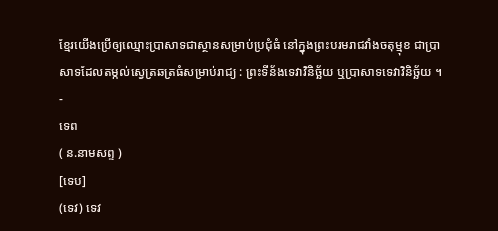ខ្មែរយើងប្រើឲ្យឈ្មោះប្រាសាទជាស្ថានសម្រាប់ប្រជុំធំ នៅក្នុងព្រះបរមរាជវាំងចតុម្មុខ ជាប្រាសាទដែលតម្កល់ស្វេត្រឆត្រធំសម្រាប់រាជ្យ : ព្រះទីន័ងទេវាវិនិច្ឆ័យ ឬប្រាសាទទេវាវិនិច្ឆ័យ ។
-
ទេព
( ន.នាមសព្ទ )
[ទេប]
(ទេវ) ទេវ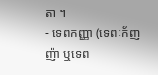តា ។
- ទេពកញ្ញា (ទេពៈក័ញញ៉ា ឬទេព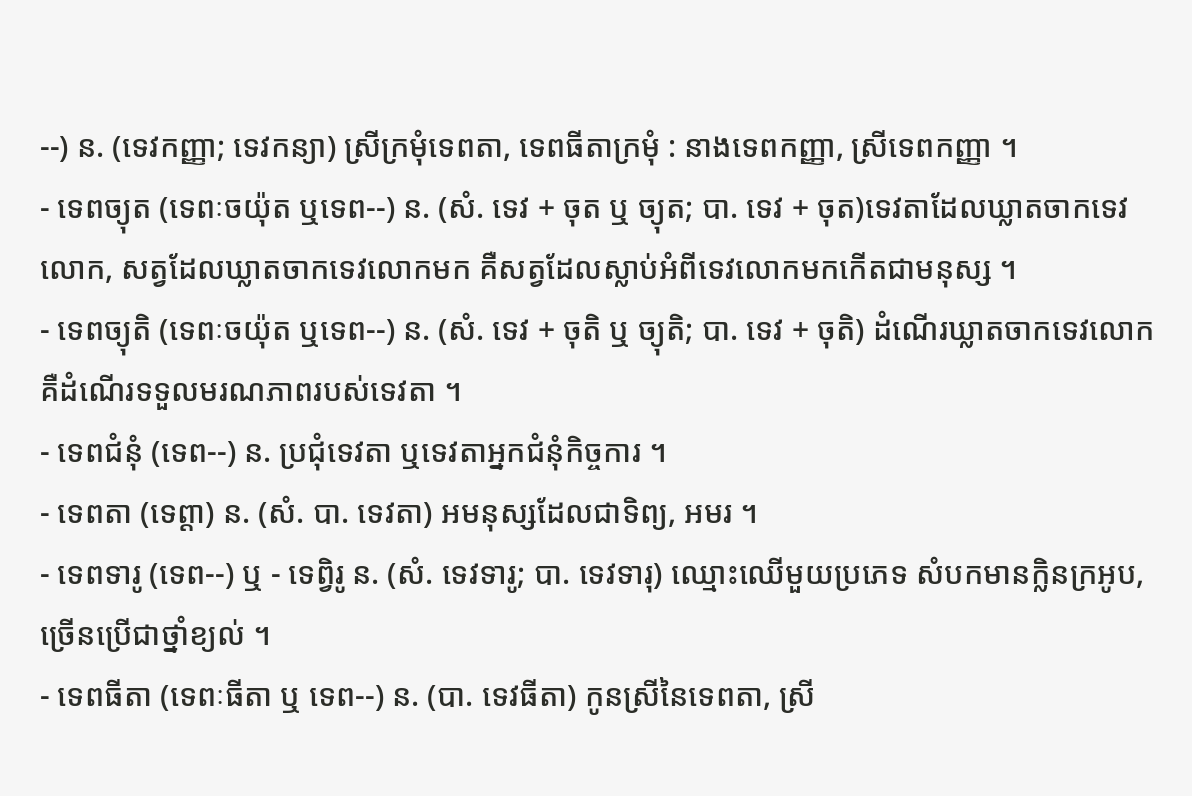--) ន. (ទេវកញ្ញា; ទេវកន្យា) ស្រីក្រមុំទេពតា, ទេពធីតាក្រមុំ : នាងទេពកញ្ញា, ស្រីទេពកញ្ញា ។
- ទេពច្យុត (ទេពៈចយ៉ុត ឬទេព--) ន. (សំ. ទេវ + ចុត ឬ ច្យុត; បា. ទេវ + ចុត)ទេវតាដែលឃ្លាតចាកទេវលោក, សត្វដែលឃ្លាតចាកទេវលោកមក គឺសត្វដែលស្លាប់អំពីទេវលោកមកកើតជាមនុស្ស ។
- ទេពច្យុតិ (ទេពៈចយ៉ុត ឬទេព--) ន. (សំ. ទេវ + ចុតិ ឬ ច្យុតិ; បា. ទេវ + ចុតិ) ដំណើរឃ្លាតចាកទេវលោក គឺដំណើរទទួលមរណភាពរបស់ទេវតា ។
- ទេពជំនុំ (ទេព--) ន. ប្រជុំទេវតា ឬទេវតាអ្នកជំនុំកិច្ចការ ។
- ទេពតា (ទេព្តា) ន. (សំ. បា. ទេវតា) អមនុស្សដែលជាទិព្យ, អមរ ។
- ទេពទារូ (ទេព--) ឬ - ទេព្វិរូ ន. (សំ. ទេវទារូ; បា. ទេវទារុ) ឈ្មោះឈើមួយប្រភេទ សំបកមានក្លិនក្រអូប, ច្រើនប្រើជាថ្នាំខ្យល់ ។
- ទេពធីតា (ទេពៈធីតា ឬ ទេព--) ន. (បា. ទេវធីតា) កូនស្រីនៃទេពតា, ស្រី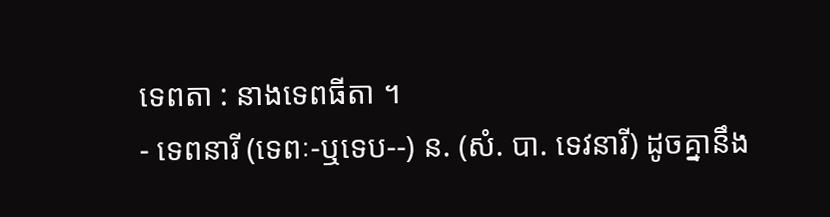ទេពតា : នាងទេពធីតា ។
- ទេពនារី (ទេពៈ-ឬទេប--) ន. (សំ. បា. ទេវនារី) ដូចគ្នានឹង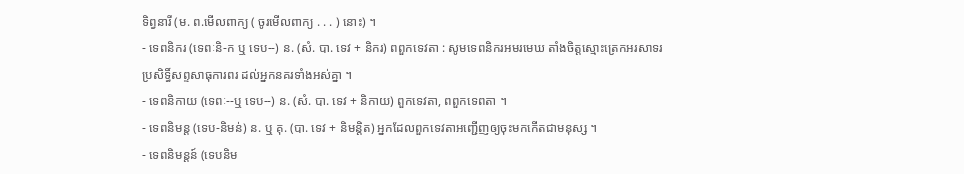ទិព្វនារី (ម. ព.មើលពាក្យ ( ចូរមើលពាក្យ . . . ) នោះ) ។
- ទេពនិករ (ទេពៈនិ-ក ឬ ទេប--) ន. (សំ. បា. ទេវ + និករ) ពពួកទេវតា : សូមទេពនិករអមរមេឃ តាំងចិត្តស្មោះត្រេកអរសាទរ ប្រសិទ្ធិ៍សព្ទសាធុការពរ ដល់អ្នកនគរទាំងអស់គ្នា ។
- ទេពនិកាយ (ទេពៈ--ឬ ទេប--) ន. (សំ. បា. ទេវ + និកាយ) ពួកទេវតា, ពពួកទេពតា ។
- ទេពនិមន្ត (ទេប-និមន់) ន. ឬ គុ. (បា. ទេវ + និមន្តិត) អ្នកដែលពួកទេវតាអញ្ជើញឲ្យចុះមកកើតជាមនុស្ស ។
- ទេពនិមន្តន៍ (ទេបនិម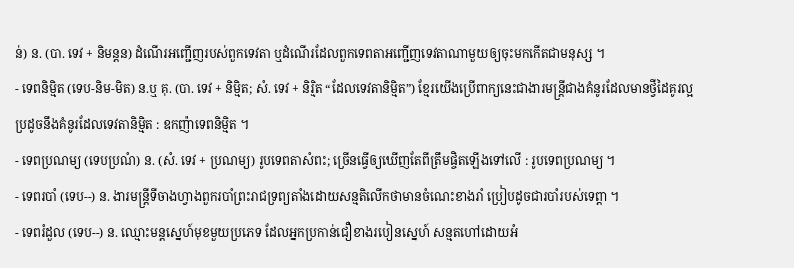ន់) ន. (បា. ទេវ + និមន្តន) ដំណើរអញ្ជើញរបស់ពួកទេវតា ឬដំណើរដែលពួកទេពតាអញ្ជើញទេវតាណាមួយឲ្យចុះមកកើតជាមនុស្ស ។
- ទេពនិម្មិត (ទេប-និម-មិត) ន.ឬ គុ. (បា. ទេវ + និម្មិត; សំ. ទេវ + និរិ្មត “ដែលទេវតានិម្មិត”) ខ្មែរយើងប្រើពាក្យនេះជាងារមន្រ្តីជាងគំនូរដែលមានថ្វីដៃគូរល្អប្រដូចនឹងគំនូរដែលទេវតានិម្មិត : ឧកញ៉ាទេពនិម្មិត ។
- ទេពប្រណម្យ (ទេបប្រណំ) ន. (សំ. ទេវ + ប្រណម្យ) រូបទេពតាសំពះ; ច្រើនធ្វើឲ្យឃើញតែពីត្រឹមផ្ចិតឡើងទៅលើ : រូបទេពប្រណម្យ ។
- ទេពរបាំ (ទេប--) ន. ងារមន្រ្តីទីចាងហ្វាងពួករបាំព្រះរាជទ្រព្យតាំងដោយសន្មតិលើកថាមានចំណេះខាងរាំ ប្រៀបដូចជារបាំរបស់ទេព្តា ។
- ទេពរំដួល (ទេប--) ន. ឈ្មោះមន្តស្នេហ៍មុខមួយប្រភេទ ដែលអ្នកប្រកាន់ជឿខាងរបៀនស្នេហ៍ សន្មតហៅដោយអំ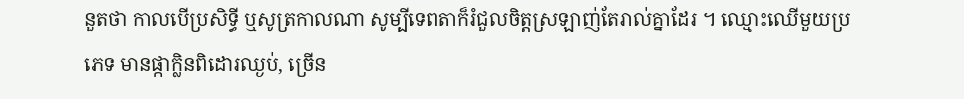នួតថា កាលបើប្រសិទ្ធី ឬសូត្រកាលណា សូម្បីទេពតាក៏រំជួលចិត្តស្រឡាញ់តែរាល់គ្នាដែរ ។ ឈ្មោះឈើមួយប្រភេទ មានផ្កាក្លិនពិដោរឈ្ងប់, ច្រើន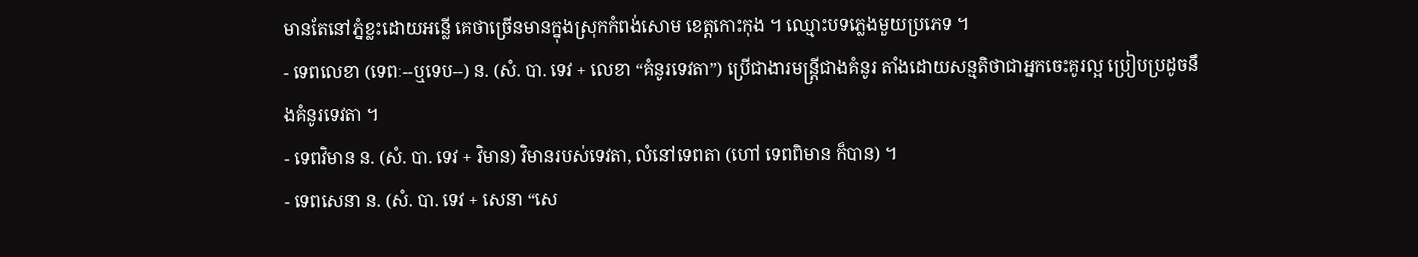មានតែនៅភ្នំខ្លះដោយអន្លើ គេថាច្រើនមានក្នុងស្រុកកំពង់សោម ខេត្តកោះកុង ។ ឈ្មោះបទភ្លេងមួយប្រភេទ ។
- ទេពលេខា (ទេពៈ--ឬទេប--) ន. (សំ. បា. ទេវ + លេខា “គំនូរទេវតា”) ប្រើជាងារមន្ត្រីជាងគំនូរ តាំងដោយសន្មតិថាជាអ្នកចេះគូរល្អ ប្រៀបប្រដូចនឹងគំនូរទេវតា ។
- ទេពវិមាន ន. (សំ. បា. ទេវ + វិមាន) វិមានរបស់ទេវតា, លំនៅទេពតា (ហៅ ទេពពិមាន ក៏បាន) ។
- ទេពសេនា ន. (សំ. បា. ទេវ + សេនា “សេ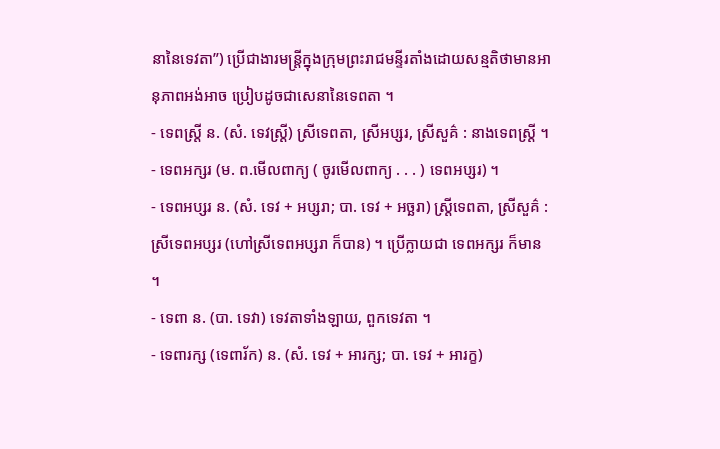នានៃទេវតា”) ប្រើជាងារមន្ត្រីក្នុងក្រុមព្រះរាជមន្ទីរតាំងដោយសន្មតិថាមានអានុភាពអង់អាច ប្រៀបដូចជាសេនានៃទេពតា ។
- ទេពស្រ្តី ន. (សំ. ទេវស្រ្តី) ស្រីទេពតា, ស្រីអប្សរ, ស្រីសួគ៌ : នាងទេពស្រី្ត ។
- ទេពអក្សរ (ម. ព.មើលពាក្យ ( ចូរមើលពាក្យ . . . ) ទេពអប្សរ) ។
- ទេពអប្សរ ន. (សំ. ទេវ + អប្សរា; បា. ទេវ + អច្ឆរា) ស្រ្តីទេពតា, ស្រីសួគ៌ : ស្រីទេពអប្សរ (ហៅស្រីទេពអប្សរា ក៏បាន) ។ ប្រើក្លាយជា ទេពអក្សរ ក៏មាន ។
- ទេពា ន. (បា. ទេវា) ទេវតាទាំងឡាយ, ពួកទេវតា ។
- ទេពារក្ស (ទេពារ័ក) ន. (សំ. ទេវ + អារក្ស; បា. ទេវ + អារក្ខ)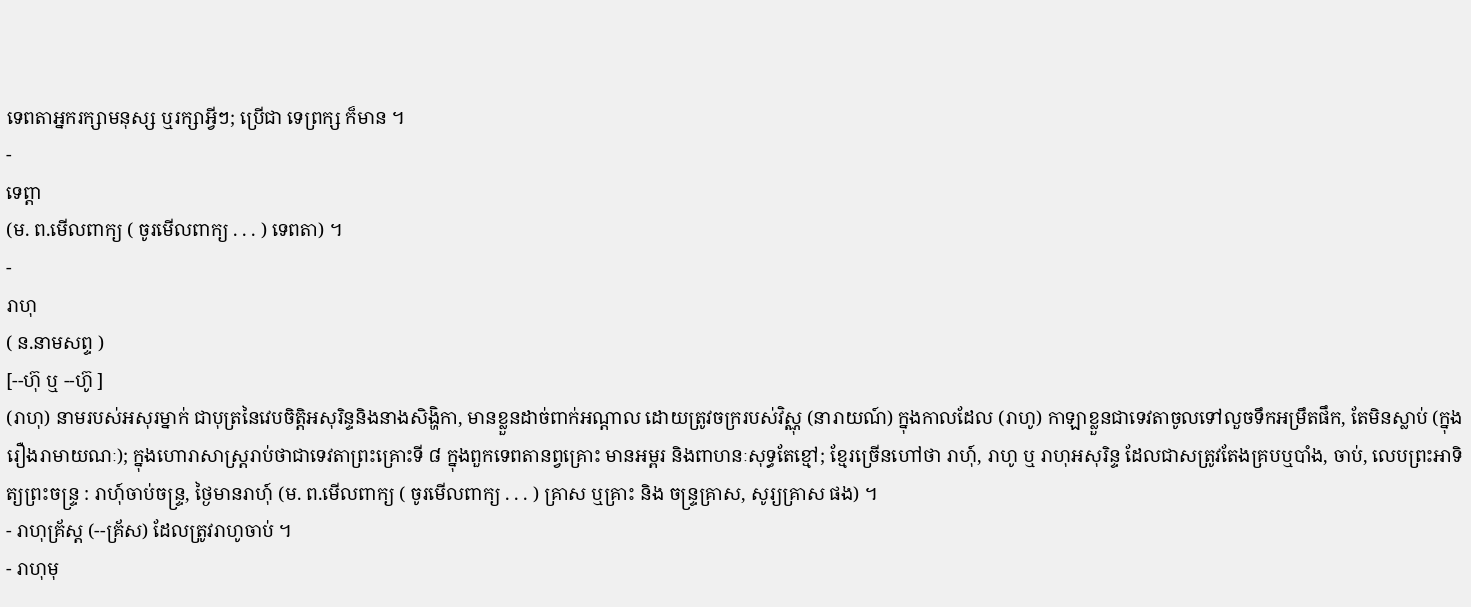ទេពតាអ្នករក្សាមនុស្ស ឬរក្សាអ្វីៗ; ប្រើជា ទេព្រក្ស ក៏មាន ។
-
ទេព្តា
(ម. ព.មើលពាក្យ ( ចូរមើលពាក្យ . . . ) ទេពតា) ។
-
រាហុ
( ន.នាមសព្ទ )
[--ហ៊ុ ឬ --ហ៊ូ ]
(រាហុ) នាមរបស់អសុរម្នាក់ ជាបុត្រនៃវេបចិត្តិអសុរិន្ទនិងនាងសិង្ហិកា, មានខ្លួនដាច់ពាក់អណ្ដាល ដោយត្រូវចក្ររបស់វិស្ណុ (នារាយណ៍) ក្នុងកាលដែល (រាហូ) កាឡាខ្លួនជាទេវតាចូលទៅលួចទឹកអម្រឹតផឹក, តែមិនស្លាប់ (ក្នុងរឿងរាមាយណៈ); ក្នុងហោរាសាស្រ្តរាប់ថាជាទេវតាព្រះគ្រោះទី ៨ ក្នុងពួកទេពតានព្វគ្រោះ មានអម្ពរ និងពាហនៈសុទ្ធតែខ្មៅ; ខ្មែរច្រើនហៅថា រាហុ៍, រាហូ ឬ រាហុអសុរិន្ទ ដែលជាសត្រូវតែងគ្របឬបាំង, ចាប់, លេបព្រះអាទិត្យព្រះចន្រ្ទ : រាហុ៍ចាប់ចន្រ្ទ, ថ្ងៃមានរាហុ៍ (ម. ព.មើលពាក្យ ( ចូរមើលពាក្យ . . . ) គ្រាស ឬគ្រាះ និង ចន្រ្ទគ្រាស, សូរ្យគ្រាស ផង) ។
- រាហុគ្រ័ស្ត (--គ្រ័ស) ដែលត្រូវរាហូចាប់ ។
- រាហុមុ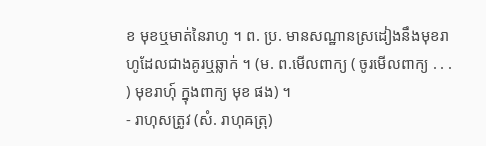ខ មុខឬមាត់នៃរាហូ ។ ព. ប្រ. មានសណ្ឋានស្រដៀងនឹងមុខរាហូដែលជាងគូរឬឆ្លាក់ ។ (ម. ព.មើលពាក្យ ( ចូរមើលពាក្យ . . . ) មុខរាហុ៍ ក្នុងពាក្យ មុខ ផង) ។
- រាហុសត្រូវ (សំ. រាហុឝត្រុ)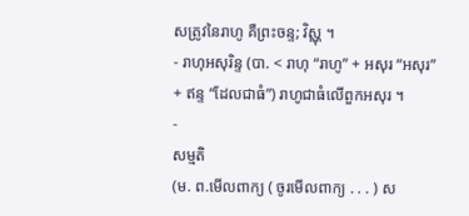សត្រូវនៃរាហូ គឺព្រះចន្ទ; វិស្ណុ ។
- រាហុអសុរិន្ទ (បា. < រាហុ “រាហូ” + អសុរ “អសុរ” + ឥន្ទ “ដែលជាធំ”) រាហូជាធំលើពួកអសុរ ។
-
សម្មតិ
(ម. ព.មើលពាក្យ ( ចូរមើលពាក្យ . . . ) ស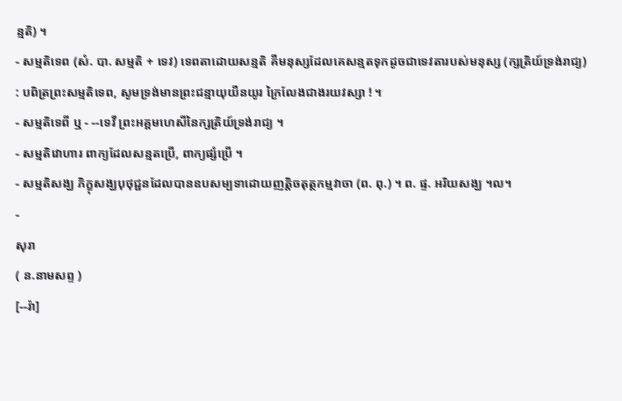ន្មតិ) ។
- សម្មតិទេព (សំ. បា. សម្មតិ + ទេវ) ទេពតាដោយសន្មតិ គឺមនុស្សដែលគេសន្មតទុកដូចជាទេវតារបស់មនុស្ស (ក្សត្រិយ៍ទ្រង់រាជ្យ) : បពិត្រព្រះសម្មតិទេព, សូមទ្រង់មានព្រះជន្មាយុយឺនយូរ ក្រៃលែងជាងរយវស្សា ! ។
- សម្មតិទេពី ឬ - --ទេវី ព្រះអគ្គមហេសីនៃក្សត្រិយ៍ទ្រង់រាជ្យ ។
- សម្មតិវោហារ ពាក្យដែលសន្មតប្រើ, ពាក្យផ្សំប្រើ ។
- សម្មតិសង្ឃ ភិក្ខុសង្ឃបុថុជ្ជនដែលបានឧបសម្បទាដោយញត្តិចតុត្ថកម្មវាចា (ព. ពុ.) ។ ព. ផ្ទ. អរិយសង្ឃ ។ល។
-
សុរា
( ន.នាមសព្ទ )
[--រ៉ា]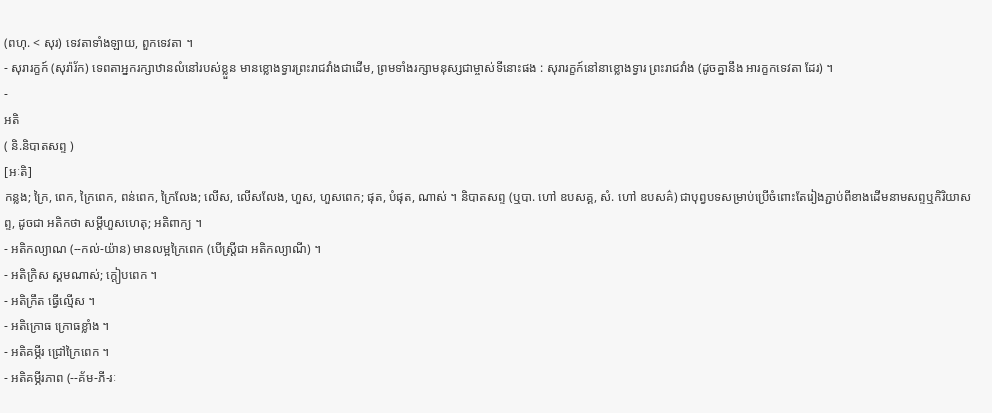(ពហុ. < សុរ) ទេវតាទាំងឡាយ, ពួកទេវតា ។
- សុរារក្ខក៍ (សុរ៉ារ័ក) ទេពតាអ្នករក្សាឋានលំនៅរបស់ខ្លួន មានខ្លោងទ្វារព្រះរាជវាំងជាដើម, ព្រមទាំងរក្សាមនុស្សជាម្ចាស់ទីនោះផង : សុរារក្ខក៍នៅនាខ្លោងទ្វារ ព្រះរាជវាំង (ដូចគ្នានឹង អារក្ខកទេវតា ដែរ) ។
-
អតិ
( និ.និបាតសព្ទ )
[អៈតិ]
កន្លង; ក្រៃ, ពេក, ក្រៃពេក, ពន់ពេក, ក្រៃលែង; លើស, លើសលែង, ហួស, ហួសពេក; ផុត, បំផុត, ណាស់ ។ និបាតសព្ទ (ឬបា. ហៅ ឧបសគ្គ, សំ. ហៅ ឧបសគ៌) ជាបុព្វបទសម្រាប់ប្រើចំពោះតែរៀងភ្ជាប់ពីខាងដើមនាមសព្ទឬកិរិយាសព្ទ, ដូចជា អតិកថា សម្ដីហួសហេតុ; អតិពាក្យ ។
- អតិកល្យាណ (--កល់-យ៉ាន) មានលម្អក្រៃពេក (បើស្ត្រីជា អតិកល្យាណី) ។
- អតិក្រិស ស្គមណាស់; ក្តៀបពេក ។
- អតិក្រឹត ធ្វើល្មើស ។
- អតិក្រោធ ក្រោធខ្លាំង ។
- អតិគម្ភីរ ជ្រៅក្រៃពេក ។
- អតិគម្ភីរភាព (--គ័ម-ភី-រៈ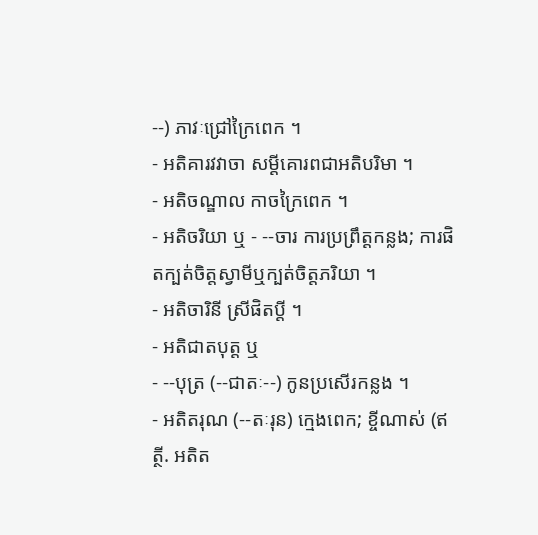--) ភាវៈជ្រៅក្រៃពេក ។
- អតិគារវវាចា សម្ដីគោរពជាអតិបរិមា ។
- អតិចណ្ឌាល កាចក្រៃពេក ។
- អតិចរិយា ឬ - --ចារ ការប្រព្រឹត្តកន្លង; ការផិតក្បត់ចិត្តស្វាមីឬក្បត់ចិត្តភរិយា ។
- អតិចារិនី ស្រីផិតប្តី ។
- អតិជាតបុត្ត ឬ
- --បុត្រ (--ជាតៈ--) កូនប្រសើរកន្លង ។
- អតិតរុណ (--តៈរុន) ក្មេងពេក; ខ្ចីណាស់ (ឥត្ថី. អតិត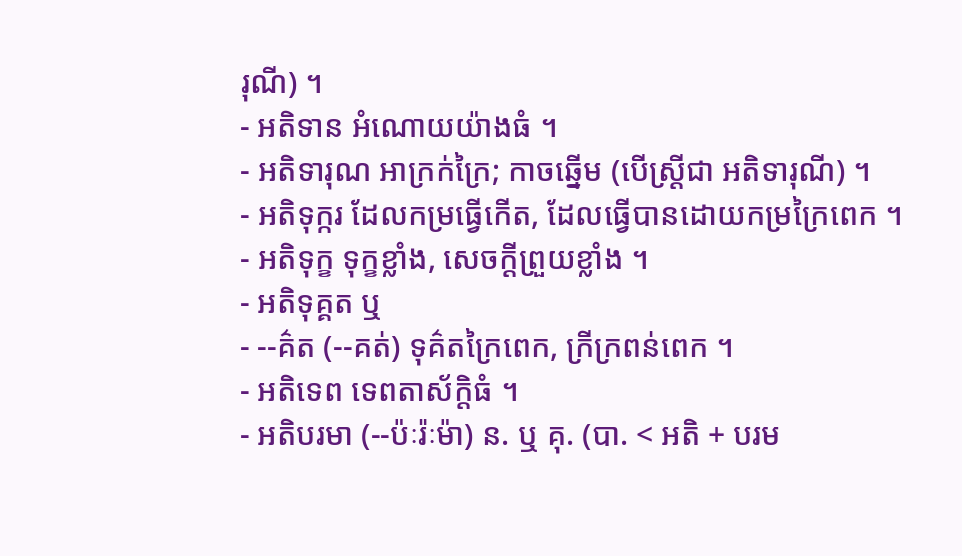រុណី) ។
- អតិទាន អំណោយយ៉ាងធំ ។
- អតិទារុណ អាក្រក់ក្រៃ; កាចឆ្នើម (បើស្ត្រីជា អតិទារុណី) ។
- អតិទុក្ករ ដែលកម្រធ្វើកើត, ដែលធ្វើបានដោយកម្រក្រៃពេក ។
- អតិទុក្ខ ទុក្ខខ្លាំង, សេចក្ដីព្រួយខ្លាំង ។
- អតិទុគ្គត ឬ
- --គ៌ត (--គត់) ទុគ៌តក្រៃពេក, ក្រីក្រពន់ពេក ។
- អតិទេព ទេពតាស័ក្តិធំ ។
- អតិបរមា (--ប៉ៈរ៉ៈម៉ា) ន. ឬ គុ. (បា. < អតិ + បរម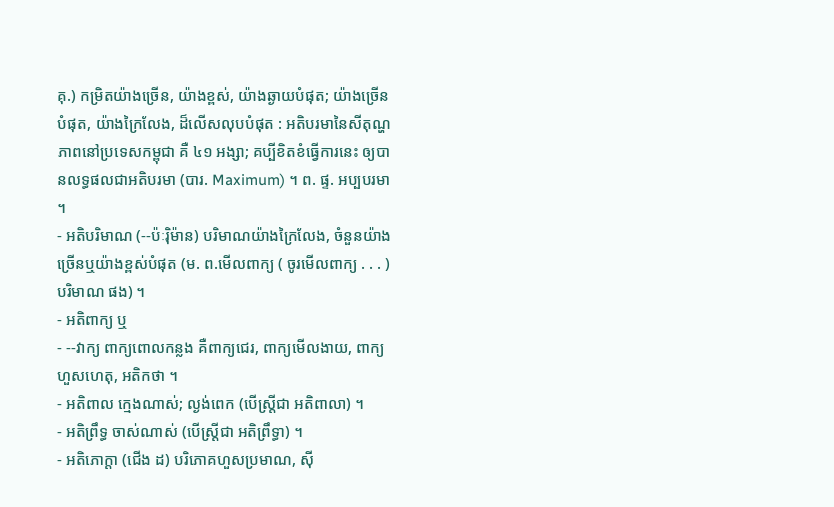គុ.) កម្រិតយ៉ាងច្រើន, យ៉ាងខ្ពស់, យ៉ាងឆ្ងាយបំផុត; យ៉ាងច្រើនបំផុត, យ៉ាងក្រៃលែង, ដ៏លើសលុបបំផុត : អតិបរមានៃសីតុណ្ហភាពនៅប្រទេសកម្ពុជា គឺ ៤១ អង្សា; គប្បីខិតខំធ្វើការនេះ ឲ្យបានលទ្ធផលជាអតិបរមា (បារ. Maximum) ។ ព. ផ្ទ. អប្បបរមា ។
- អតិបរិមាណ (--ប៉ៈរ៉ិម៉ាន) បរិមាណយ៉ាងក្រៃលែង, ចំនួនយ៉ាងច្រើនឬយ៉ាងខ្ពស់បំផុត (ម. ព.មើលពាក្យ ( ចូរមើលពាក្យ . . . ) បរិមាណ ផង) ។
- អតិពាក្យ ឬ
- --វាក្យ ពាក្យពោលកន្លង គឺពាក្យជេរ, ពាក្យមើលងាយ, ពាក្យហួសហេតុ, អតិកថា ។
- អតិពាល ក្មេងណាស់; ល្ងង់ពេក (បើស្ត្រីជា អតិពាលា) ។
- អតិព្រឹទ្ធ ចាស់ណាស់ (បើស្ត្រីជា អតិព្រឹទ្ធា) ។
- អតិភោក្តា (ជើង ដ) បរិភោគហួសប្រមាណ, ស៊ី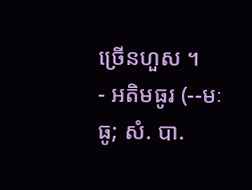ច្រើនហួស ។
- អតិមធូរ (--មៈធូ; សំ. បា.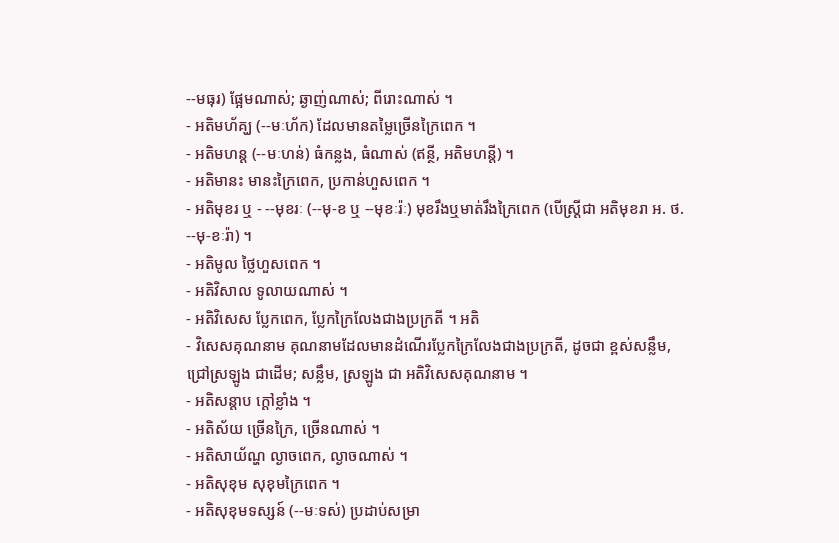--មធុរ) ផ្អែមណាស់; ឆ្ងាញ់ណាស់; ពីរោះណាស់ ។
- អតិមហ័គ្ឃ (--មៈហ័ក) ដែលមានតម្លៃច្រើនក្រៃពេក ។
- អតិមហន្ត (--មៈហន់) ធំកន្លង, ធំណាស់ (ឥន្ថី, អតិមហន្តី) ។
- អតិមានះ មានះក្រៃពេក, ប្រកាន់ហួសពេក ។
- អតិមុខរ ឬ - --មុខរៈ (--មុ-ខ ឬ --មុខៈរ៉ៈ) មុខរឹងឬមាត់រឹងក្រៃពេក (បើស្ត្រីជា អតិមុខរា អ. ថ. --មុ-ខៈរ៉ា) ។
- អតិមូល ថ្លៃហួសពេក ។
- អតិវិសាល ទូលាយណាស់ ។
- អតិវិសេស ប្លែកពេក, ប្លែកក្រៃលែងជាងប្រក្រតី ។ អតិ
- វិសេសគុណនាម គុណនាមដែលមានដំណើរប្លែកក្រៃលែងជាងប្រក្រតី, ដូចជា ខ្ពស់សន្លឹម, ជ្រៅស្រឡូង ជាដើម; សន្លឹម, ស្រឡូង ជា អតិវិសេសគុណនាម ។
- អតិសន្តាប ក្ដៅខ្លាំង ។
- អតិស័យ ច្រើនក្រៃ, ច្រើនណាស់ ។
- អតិសាយ័ណ្ហ ល្ងាចពេក, ល្ងាចណាស់ ។
- អតិសុខុម សុខុមក្រៃពេក ។
- អតិសុខុមទស្សន៍ (--មៈទស់) ប្រដាប់សម្រា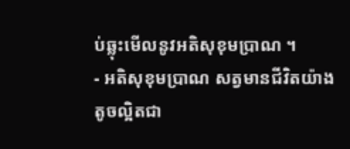ប់ឆ្លុះមើលនូវអតិសុខុមប្រាណ ។
- អតិសុខុមប្រាណ សត្វមានជីវិតយ៉ាងតូចល្អិតជា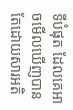ទីបំផុត ដែលគេអាចមើលឃើញបានតែដោយសារអតិ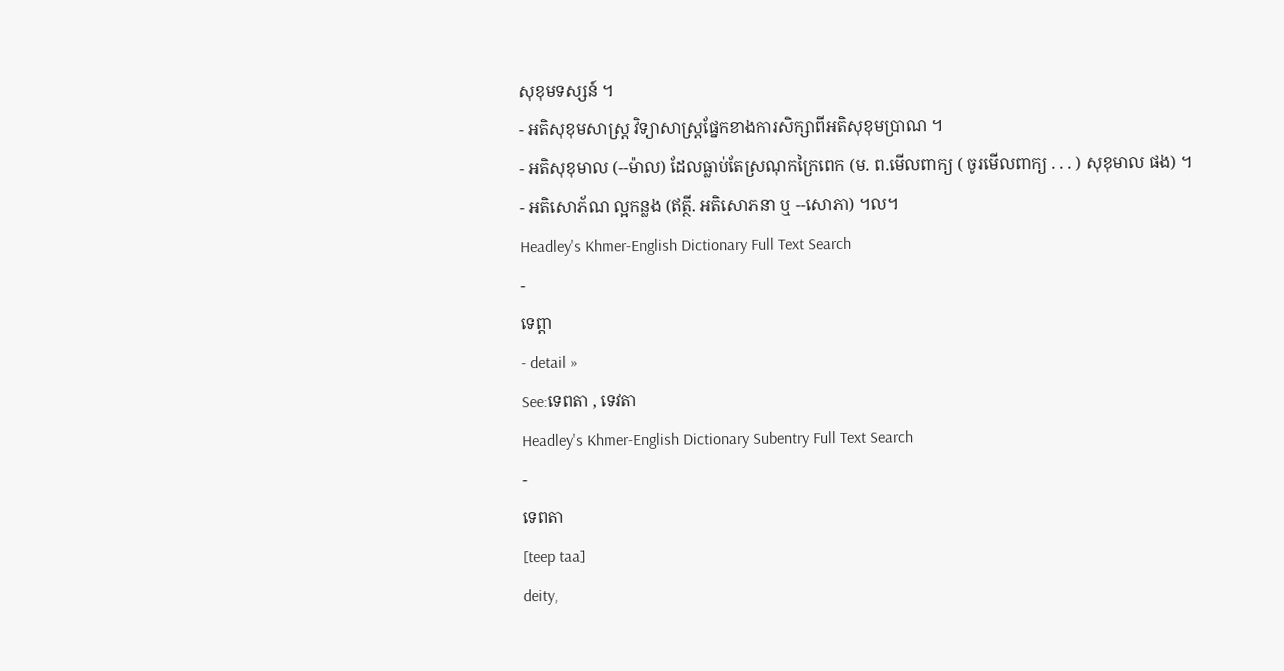សុខុមទស្សន៍ ។
- អតិសុខុមសាស្រ្ត វិទ្យាសាស្រ្តផ្នែកខាងការសិក្សាពីអតិសុខុមប្រាណ ។
- អតិសុខុមាល (--ម៉ាល) ដែលធ្លាប់តែស្រណុកក្រៃពេក (ម. ព.មើលពាក្យ ( ចូរមើលពាក្យ . . . ) សុខុមាល ផង) ។
- អតិសោភ័ណ ល្អកន្លង (ឥត្ថី. អតិសោភនា ឬ --សោភា) ។ល។
Headley's Khmer-English Dictionary Full Text Search
-
ទេព្តា
- detail »
See:ទេពតា , ទេវតា
Headley's Khmer-English Dictionary Subentry Full Text Search
-
ទេពតា
[teep taa]
deity,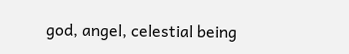god, angel, celestial being